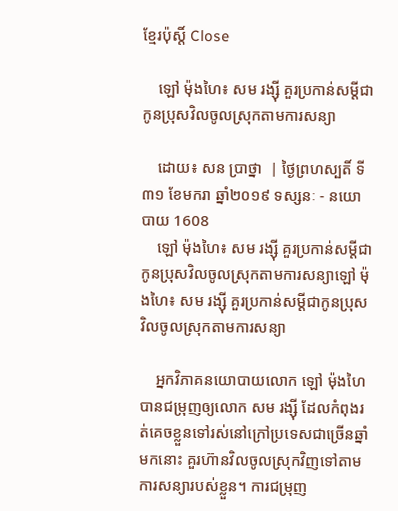ខ្មែរប៉ុស្ដិ៍ Close

    ឡៅ ម៉ុងហៃ៖ សម រង្ស៊ី គួរប្រកាន់សម្តីជាកូនប្រុសវិលចូលស្រុកតាមការសន្យា

    ដោយ៖ សន ប្រាថ្នា  | ថ្ងៃព្រហស្បតិ៍ ទី៣១ ខែមករា ឆ្នាំ២០១៩ ទស្សនៈ - នយោបាយ 1608
    ឡៅ ម៉ុងហៃ៖ សម រង្ស៊ី គួរប្រកាន់សម្តីជាកូនប្រុសវិលចូលស្រុកតាមការសន្យាឡៅ ម៉ុងហៃ៖ សម រង្ស៊ី គួរប្រកាន់សម្តីជាកូនប្រុសវិលចូលស្រុកតាមការសន្យា

    អ្នកវិភាគនយោបាយលោក ឡៅ ម៉ុងហៃ បានជម្រុញឲ្យលោក សម រង្ស៊ី ដែលកំពុងរត់គេចខ្លួនទៅរស់នៅក្រៅប្រទេសជាច្រើនឆ្នាំមកនោះ គួរហ៊ានវិលចូលស្រុកវិញទៅតាមការសន្យារបស់ខ្លួន។ ការជម្រុញ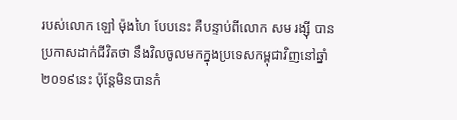របស់លោក ឡៅ ម៉ុងហៃ បែបនេះ គឺបន្ទាប់ពីលោក សម រង្ស៊ី បានប្រកាសដាក់ជីវិតថា នឹងវិលចូលមកក្នុងប្រទេសកម្ពុជាវិញនៅឆ្នាំ២០១៩នេះ ប៉ុន្តែមិនបានកំ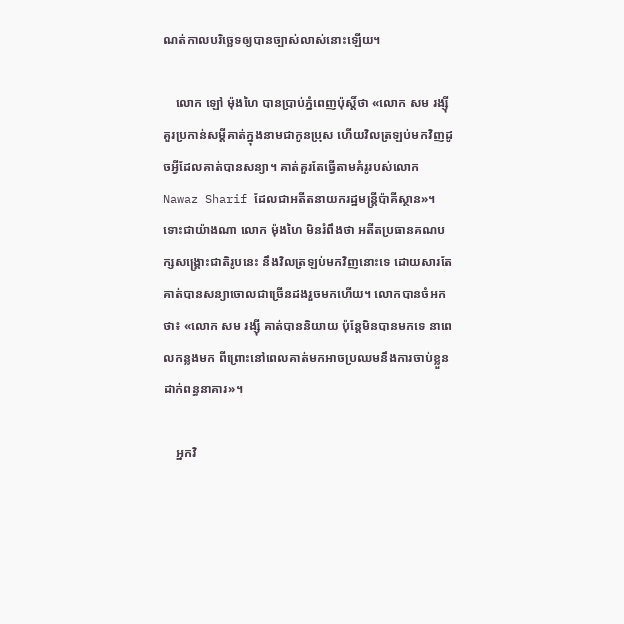ណត់កាលបរិច្ឆេទឲ្យបានច្បាស់លាស់នោះឡើយ។

    លោក ឡៅ ម៉ុងហៃ បានប្រាប់ភ្នំពេញប៉ុស្តិ៍ថា «លោក សម រង្ស៊ី គួរប្រកាន់សម្តីគាត់ក្នុងនាមជាកូនប្រុស ហើយវិលត្រឡប់មកវិញដូចអ្វីដែលគាត់បានសន្យា។ គាត់គួរតែធ្វើតាមគំរូរបស់លោក Nawaz Sharif ដែលជាអតីតនាយករដ្ឋមន្ត្រីប៉ាគីស្ថាន»។ ទោះជាយ៉ាងណា លោក ម៉ុងហៃ មិនរំពឹងថា អតីតប្រធានគណបក្សសង្គ្រោះជាតិរូបនេះ នឹងវិលត្រឡប់មកវិញនោះទេ ដោយសារតែគាត់បានសន្យាចោលជាច្រើនដងរួចមកហើយ។ លោកបានចំអកថា៖ «លោក សម រង្ស៊ី គាត់បាននិយាយ ប៉ុន្តែមិនបានមកទេ នាពេលកន្លងមក ពីព្រោះនៅពេលគាត់មកអាចប្រឈមនឹងការចាប់ខ្លួនដាក់ពន្ធនាគារ»។

    អ្នកវិ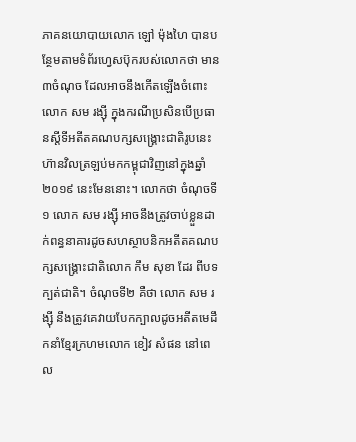ភាគនយោបាយលោក ឡៅ ម៉ុងហៃ បានបន្ថែមតាមទំព័រហ្វេសប៊ុករបស់លោកថា មាន ៣ចំណុច ដែលអាចនឹងកើតឡើងចំពោះលោក សម រង្ស៊ី ក្នុងករណីប្រសិនបើប្រធានស្តីទីអតីតគណបក្សសង្គ្រោះជាតិរូបនេះ ហ៊ានវិលត្រឡប់មកកម្ពុជាវិញនៅក្នុងឆ្នាំ២០១៩ នេះមែននោះ។ លោកថា ចំណុចទី១ លោក សម រង្ស៊ី អាចនឹងត្រូវចាប់ខ្លួនដាក់ពន្ធនាគារដូចសហស្ថាបនិកអតីតគណបក្សសង្គ្រោះជាតិលោក កឹម សុខា ដែរ ពីបទក្បត់ជាតិ។ ចំណុចទី២ គឺថា លោក សម រង្ស៊ី នឹងត្រូវគេវាយបែកក្បាលដូចអតីតមេដឹកនាំខ្មែរក្រហមលោក ខៀវ សំផន នៅពេល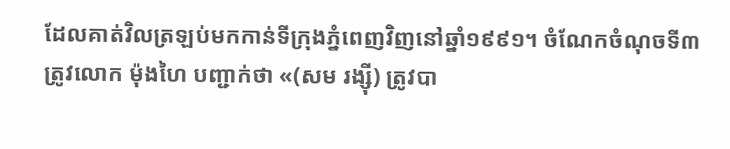ដែលគាត់វិលត្រឡប់មកកាន់ទីក្រុងភ្នំពេញវិញនៅឆ្នាំ១៩៩១។ ចំណែកចំណុចទី៣ ត្រូវលោក ម៉ុងហៃ បញ្ជាក់ថា «(សម រង្ស៊ី) ត្រូវបា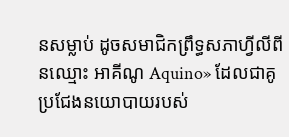នសម្លាប់ ដូចសមាជិកព្រឹទ្ធសភាហ្វីលីពីនឈ្មោះ អាគីណូ Aquino» ដែលជាគូប្រជែងនយោបាយរបស់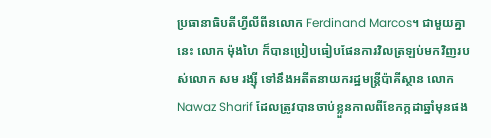ប្រធានាធិបតីហ្វីលីពីនលោក Ferdinand Marcos។ ជាមួយគ្នានេះ លោក ម៉ុងហៃ ក៏បានប្រៀបធៀបផែនការវិលត្រឡប់មកវិញរបស់លោក សម រង្ស៊ី ទៅនឹងអតីតនាយករដ្ឋមន្ត្រីប៉ាគីស្ថាន លោក Nawaz Sharif ដែលត្រូវបានចាប់ខ្លួនកាលពីខែកក្កដាឆ្នាំមុនផង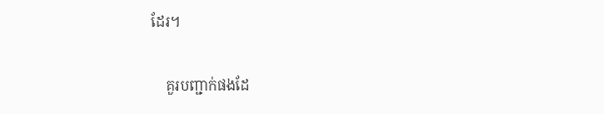ដែរ។

    គួរបញ្ជាក់ផងដែ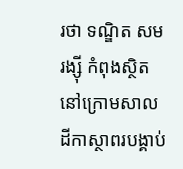រថា ទណ្ឌិត សម រង្ស៊ី កំពុងស្ថិតនៅក្រោមសាលដីកាស្ថាពរបង្គាប់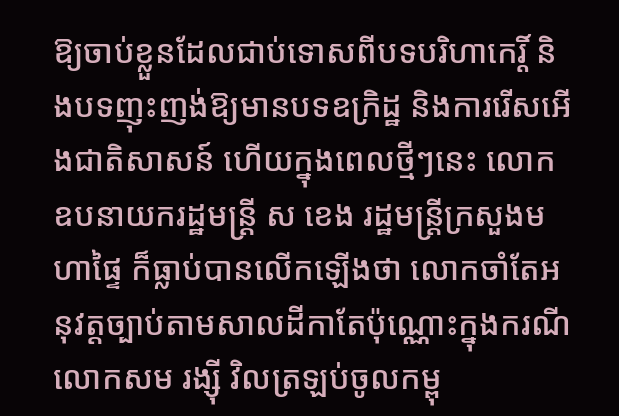ឱ្យចាប់ខ្លួនដែលជាប់ទោសពីបទបរិហាកេរ្តិ៍ និងបទញុះញង់ឱ្យមានបទឧក្រិដ្ឋ និងការរើសអើងជាតិសាសន៍ ហើយក្នុងពេលថ្មីៗនេះ លោកឧបនាយករដ្ឋមន្រ្តី ស ខេង រដ្ឋមន្រ្តីក្រសួងមហាផ្ទៃ ក៏ធ្លាប់បានលើកឡើងថា លោកចាំតែអនុវត្តច្បាប់តាមសាលដីកាតែប៉ុណ្ណោះក្នុងករណីលោកសម រង្ស៊ី វិលត្រឡប់ចូលកម្ពុ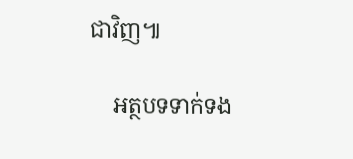ជាវិញ៕

    អត្ថបទទាក់ទង